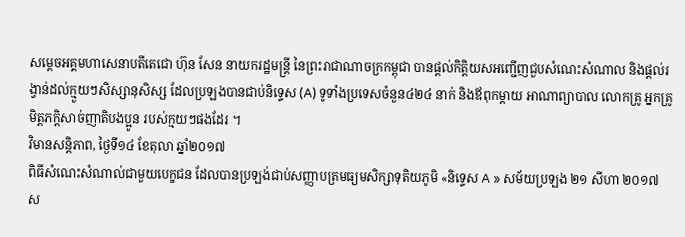សម្តេចអគ្គមហាសេនាបតីតេជោ ហ៊ុន សែន នាយករដ្ឋមន្ត្រី នៃព្រះរាជាណាចក្រកម្ពុជា បានផ្តល់កិត្តិយសអញ្ជើញជួបសំណេះសំណាល និងផ្តល់រង្វាន់ដល់ក្មួយៗសិស្សានុសិស្ស ដែលប្រឡងបានជាប់និទ្ទេស (A) ទូទាំងប្រទេសចំនួន៤២៤ នាក់ និងឪពុកម្តាយ អាណាព្យាបាល លោកគ្រូ អ្នកគ្រូ មិត្តភក្តិសាច់ញាតិបងប្អូន របស់ក្មយៗផងដែរ ។
វិមានសន្តិភាព, ថ្ងៃទី១៤ ខែតុលា ឆ្នាំ២០១៧
ពិធីសំណេះសំណាល់ជាមួយបេក្ខជន ដែលបានប្រឡង់ជាប់សញ្ញាបត្រមធ្យមសិក្សាទុតិយភូមិ «និទ្ទេស A » សម័យប្រឡង ២១ សីហា ២០១៧
ស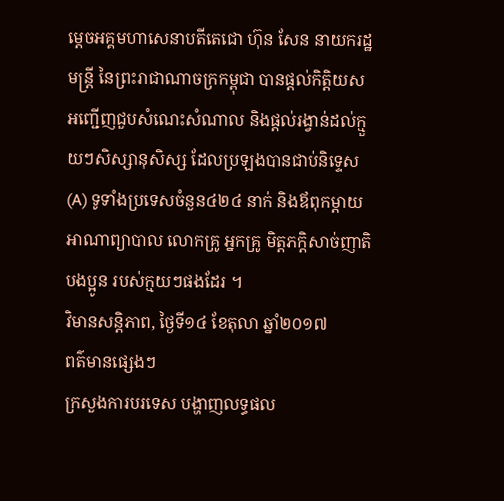ម្តេចអគ្គមហាសេនាបតីតេជោ ហ៊ុន សែន នាយករដ្ឋមន្ត្រី នៃព្រះរាជាណាចក្រកម្ពុជា បានផ្តល់កិត្តិយសអញ្ជើញជួបសំណេះសំណាល និងផ្តល់រង្វាន់ដល់ក្មួយៗសិស្សានុសិស្ស ដែលប្រឡងបានជាប់និទ្ទេស (A) ទូទាំងប្រទេសចំនួន៤២៤ នាក់ និងឪពុកម្តាយ អាណាព្យាបាល លោកគ្រូ អ្នកគ្រូ មិត្តភក្តិសាច់ញាតិបងប្អូន របស់ក្មយៗផងដែរ ។
វិមានសន្តិភាព, ថ្ងៃទី១៤ ខែតុលា ឆ្នាំ២០១៧
ពត៌មានផ្សេងៗ
ក្រសួងការបរទេស បង្ហាញលទ្ធផល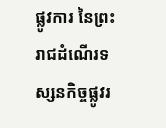ផ្លូវការ នៃព្រះរាជដំណើរទស្សនកិច្ចផ្លូវរ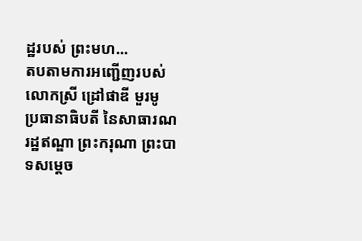ដ្ឋរបស់ ព្រះមហ...
តបតាមការអញ្ជើញរបស់ លោកស្រី ដ្រៅផាឌី មួរមូ ប្រធានាធិបតី នៃសាធារណរដ្ឋឥណ្ឌា ព្រះករុណា ព្រះបាទសម្តេច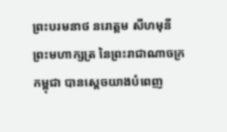ព្រះបរមនាថ នរោត្តម សីហមុនី ព្រះមហាក្សត្រ នៃព្រះរាជាណាចក្រកម្ពុជា បានស្តេចយាងបំពេញ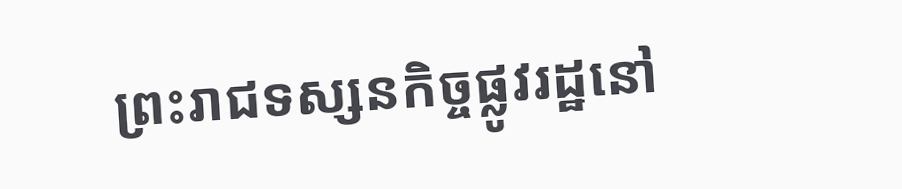ព្រះរាជទស្សនកិច្ចផ្លូវរដ្ឋនៅ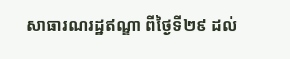សាធារណរដ្ឋឥណ្ឌា ពីថ្ងៃទី២៩ ដល់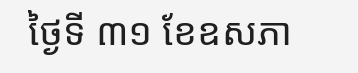ថ្ងៃទី ៣១ ខែឧសភា